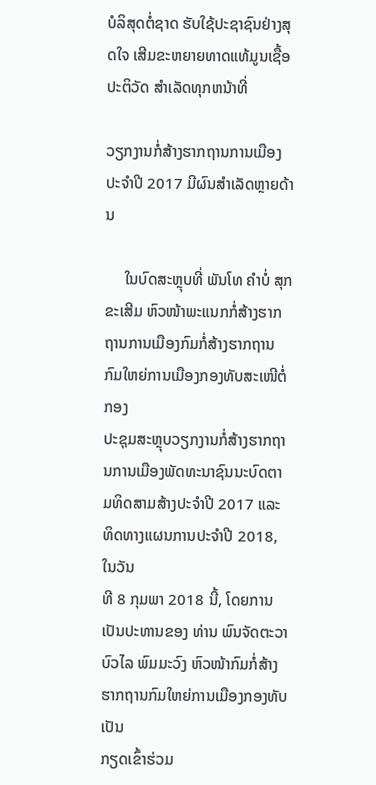ບໍລິສຸດຕໍ່ຊາດ ຮັບໃຊ້ປະຊາຊົນຢ່າງສຸດໃຈ ເສີມຂະຫຍາຍທາດແທ້ມູນເຊື້ອປະຕິວັດ ສໍາເລັດທຸກຫນ້າທີ່

ວຽກງານກໍ່ສ້າງຮາກຖານການເມືອງປະຈຳປີ 2017 ມີຜົນສຳເລັດຫຼາຍດ້ານ

     ໃນບົດສະຫຼຸບທີ່ ພັນໂທ ຄຳບໍ່ ສຸກຂະເສີມ ຫົວໜ້າພະແນກກໍ່ສ້າງຮາກຖານການເມືອງກົມກໍ່ສ້າງຮາກຖານກົມໃຫຍ່ການເມືອງກອງທັບສະເໜີຕໍ່ກອງ
ປະຊຸມສະຫຼຸບວຽກງານກໍ່ສ້າງຮາກຖານການເມືອງພັດທະນາຊົນນະບົດຕາມທິດສາມສ້າງປະຈຳປີ 2017 ແລະ ທິດທາງແຜນການປະຈຳປີ 2018, ໃນວັນ
ທີ 8 ກຸມພາ 2018 ນີ້, ໂດຍການເປັນປະທານຂອງ ທ່ານ ພົນຈັດຕະວາ ບົວໄລ ພົມມະວົງ ຫົວໜ້າກົມກໍ່ສ້າງຮາກຖານກົມໃຫຍ່ການເມືອງກອງທັບ ເປັນ
ກຽດເຂົ້າຮ່ວມ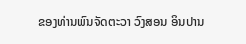ຂອງທ່ານພົນຈັດຕະວາ ວົງສອນ ອິນປານ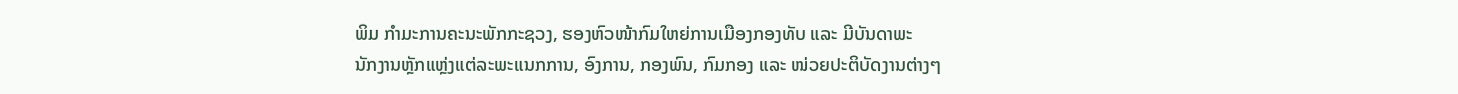ພິມ ກຳມະການຄະນະພັກກະຊວງ, ຮອງຫົວໜ້າກົມໃຫຍ່ການເມືອງກອງທັບ ແລະ ມີບັນດາພະ
ນັກງານຫຼັກແຫຼ່ງແຕ່ລະພະແນກການ, ອົງການ, ກອງພົນ, ກົມກອງ ແລະ ໜ່ວຍປະຕິບັດງານຕ່າງໆ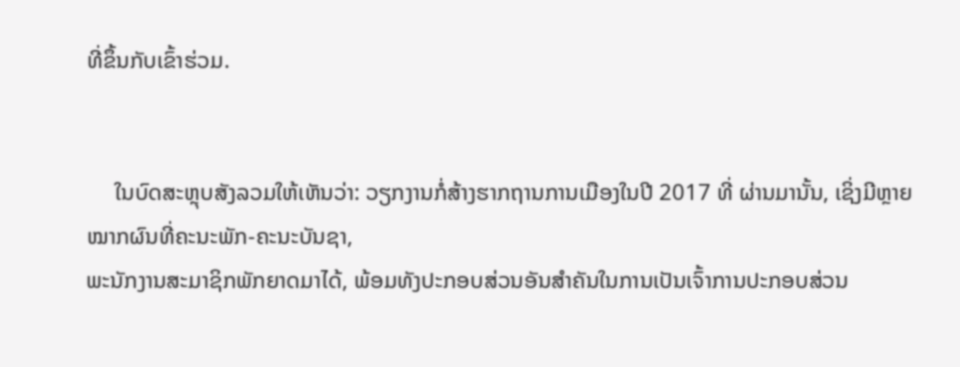ທີ່ຂຶ້ນກັບເຂົ້າຮ່ວມ.


     ໃນບົດສະຫຼຸບສັງລວມໃຫ້ເຫັນວ່າ: ວຽກງານກໍ່ສ້າງຮາກຖານການເມືອງໃນປີ 2017 ທີ່ ຜ່ານມານັ້ນ, ເຊິ່ງມີຫຼາຍໝາກຜົນທີ່ຄະນະພັກ-ຄະນະບັນຊາ,
ພະນັກງານສະມາຊິກພັກຍາດມາໄດ້, ພ້ອມທັງປະກອບສ່ວນອັນສຳຄັນໃນການເປັນເຈົ້າການປະກອບສ່ວນ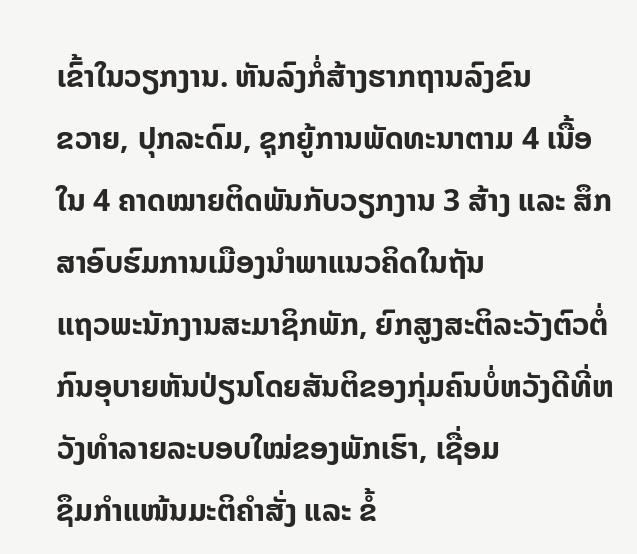ເຂົ້າໃນວຽກງານ. ຫັນລົງກໍ່ສ້າງຮາກຖານລົງຂົນ
ຂວາຍ, ປຸກລະດົມ, ຊຸກຍູ້ການພັດທະນາຕາມ 4 ເນື້ອໃນ 4 ຄາດໝາຍຕິດພັນກັບວຽກງານ 3 ສ້າງ ແລະ ສຶກສາອົບຮົມການເມືອງນຳພາແນວຄິດໃນຖັນ
ແຖວພະນັກງານສະມາຊິກພັກ, ຍົກສູງສະຕິລະວັງຕົວຕໍ່ກົນອຸບາຍຫັນປ່ຽນໂດຍສັນຕິຂອງກຸ່ມຄົນບໍ່ຫວັງດີທີ່ຫວັງທຳລາຍລະບອບໃໝ່ຂອງພັກເຮົາ, ເຊື່ອມ
ຊຶມກຳແໜ້ນມະຕິຄຳສັ່ງ ແລະ ຂໍ້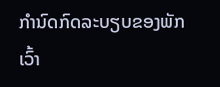ກຳນົດກົດລະບຽບຂອງພັກ ເວົ້າ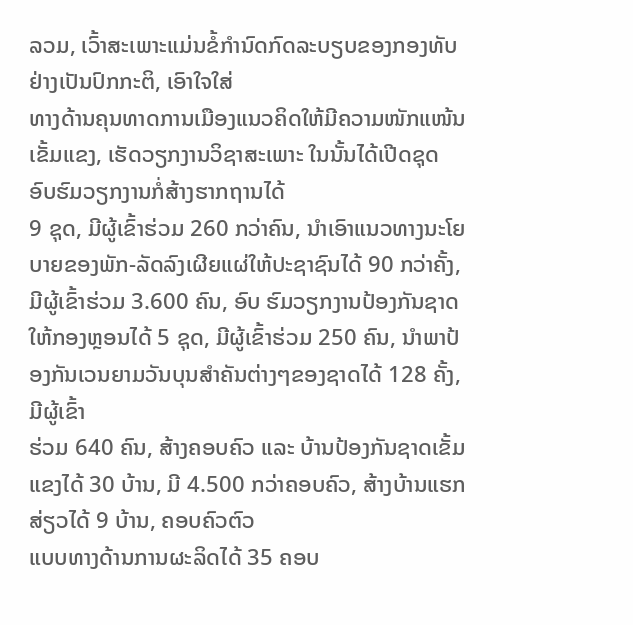ລວມ, ເວົ້າສະເພາະແມ່ນຂໍ້ກຳນົດກົດລະບຽບຂອງກອງທັບຢ່າງເປັນປົກກະຕິ, ເອົາໃຈໃສ່
ທາງດ້ານຄຸນທາດການເມືອງແນວຄິດໃຫ້ມີຄວາມໜັກແໜ້ນເຂັ້ມແຂງ, ເຮັດວຽກງານວິຊາສະເພາະ ໃນນັ້ນໄດ້ເປີດຊຸດອົບຮົມວຽກງານກໍ່ສ້າງຮາກຖານໄດ້
9 ຊຸດ, ມີຜູ້ເຂົ້າຮ່ວມ 260 ກວ່າຄົນ, ນຳເອົາແນວທາງນະໂຍບາຍຂອງພັກ-ລັດລົງເຜີຍແຜ່ໃຫ້ປະຊາຊົນໄດ້ 90 ກວ່າຄັ້ງ, ມີຜູ້ເຂົ້າຮ່ວມ 3.600 ຄົນ, ອົບ ຮົມວຽກງານປ້ອງກັນຊາດໃຫ້ກອງຫຼອນໄດ້ 5 ຊຸດ, ມີຜູ້ເຂົ້າຮ່ວມ 250 ຄົນ, ນຳພາປ້ອງກັນເວນຍາມວັນບຸນສຳຄັນຕ່າງໆຂອງຊາດໄດ້ 128 ຄັ້ງ, ມີຜູ້ເຂົ້າ
ຮ່ວມ 640 ຄົນ, ສ້າງຄອບຄົວ ແລະ ບ້ານປ້ອງກັນຊາດເຂັ້ມແຂງໄດ້ 30 ບ້ານ, ມີ 4.500 ກວ່າຄອບຄົວ, ສ້າງບ້ານແຮກສ່ຽວໄດ້ 9 ບ້ານ, ຄອບຄົວຕົວ
ແບບທາງດ້ານການຜະລິດໄດ້ 35 ຄອບ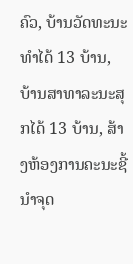ຄົວ, ບ້ານວັດທະນະທຳໄດ້ 13 ບ້ານ, ບ້ານສາທາລະນະສຸກໄດ້ 13 ບ້ານ, ສ້າງຫ້ອງການຄະນະຊີ້ນຳຈຸດ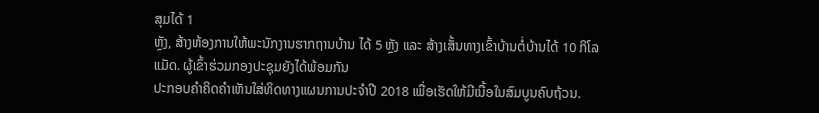ສຸມໄດ້ 1
ຫຼັງ, ສ້າງຫ້ອງການໃຫ້ພະນັກງານຮາກຖານບ້ານ ໄດ້ 5 ຫຼັງ ແລະ ສ້າງເສັ້ນທາງເຂົ້າບ້ານຕໍ່ບ້ານໄດ້ 10 ກິໂລແມັດ. ຜູ້ເຂົ້າຮ່ວມກອງປະຊຸມຍັງໄດ້ພ້ອມກັນ
ປະກອບຄຳຄິດຄຳເຫັນໃສ່ທິດທາງແຜນການປະຈຳປີ 2018 ເພື່ອເຮັດໃຫ້ມີເນື້ອໃນສົມບູນຄົບຖ້ວນ.